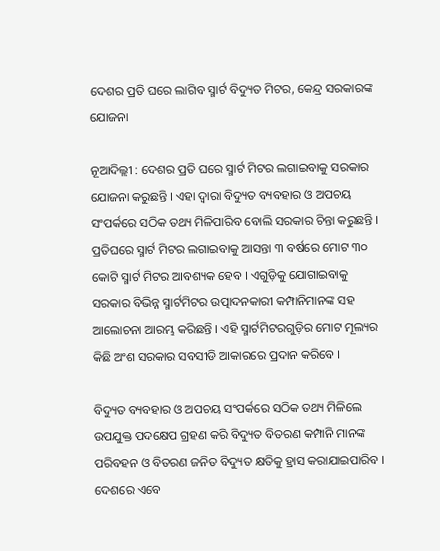ଦେଶର ପ୍ରତି ଘରେ ଲାଗିବ ସ୍ମାର୍ଟ ବିଦ୍ୟୁତ ମିଟର, କେନ୍ଦ୍ର ସରକାରଙ୍କ ଯୋଜନା

ନୂଆଦିଲ୍ଲୀ : ଦେଶର ପ୍ରତି ଘରେ ସ୍ମାର୍ଟ ମିଟର ଲଗାଇବାକୁ ସରକାର ଯୋଜନା କରୁଛନ୍ତି । ଏହା ଦ୍ୱାରା ବିଦ୍ୟୁତ ବ୍ୟବହାର ଓ ଅପଚୟ ସଂପର୍କରେ ସଠିକ ତଥ୍ୟ ମିଳିପାରିବ ବୋଲି ସରକାର ଚିନ୍ତା କରୁଛନ୍ତି । ପ୍ରତିଘରେ ସ୍ମାର୍ଟ ମିଟର ଲଗାଇବାକୁ ଆସନ୍ତା ୩ ବର୍ଷରେ ମୋଟ ୩୦ କୋଟି ସ୍ମାର୍ଟ ମିଟର ଆବଶ୍ୟକ ହେବ । ଏଗୁଡ଼ିକୁ ଯୋଗାଇବାକୁ ସରକାର ବିଭିନ୍ନ ସ୍ମାର୍ଟମିଟର ଉତ୍ପାଦନକାରୀ କମ୍ପାନିମାନଙ୍କ ସହ ଆଲୋଚନା ଆରମ୍ଭ କରିଛନ୍ତି । ଏହି ସ୍ମାର୍ଟମିଟରଗୁଡ଼ିର ମୋଟ ମୂଲ୍ୟର କିଛି ଅଂଶ ସରକାର ସବସୀଡି ଆକାରରେ ପ୍ରଦାନ କରିବେ ।

ବିଦ୍ୟୁତ ବ୍ୟବହାର ଓ ଅପଚୟ ସଂପର୍କରେ ସଠିକ ତଥ୍ୟ ମିଳିଲେ ଉପଯୁକ୍ତ ପଦକ୍ଷେପ ଗ୍ରହଣ କରି ବିଦ୍ୟୁତ ବିତରଣ କମ୍ପାନି ମାନଙ୍କ ପରିବହନ ଓ ବିତରଣ ଜନିତ ବିଦ୍ୟୁତ କ୍ଷତିକୁ ହ୍ରାସ କରାଯାଇପାରିବ । ଦେଶରେ ଏବେ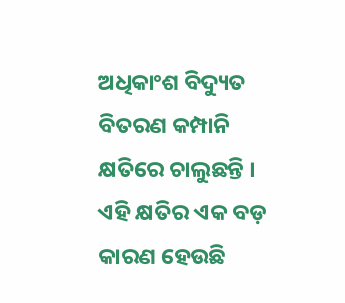ଅଧିକାଂଶ ବିଦ୍ୟୁତ ବିତରଣ କମ୍ପାନି କ୍ଷତିରେ ଚାଲୁଛନ୍ତି । ଏହି କ୍ଷତିର ଏକ ବଡ଼ କାରଣ ହେଉଛି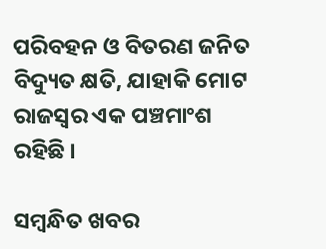ପରିବହନ ଓ ବିତରଣ ଜନିତ ବିଦ୍ୟୁତ କ୍ଷତି, ଯାହାକି ମୋଟ ରାଜସ୍ୱର ଏକ ପଞ୍ଚମାଂଶ ରହିଛି ।

ସମ୍ବନ୍ଧିତ ଖବର